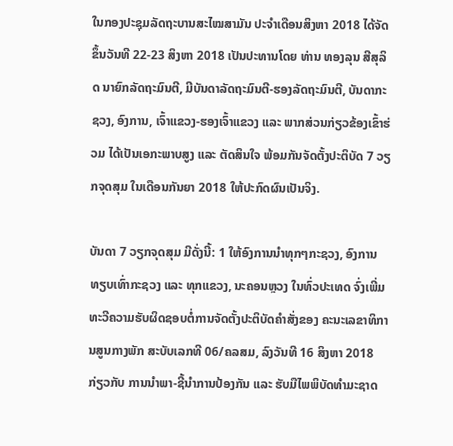ໃນກອງປະຊຸມລັດຖະບານສະໄໝສາມັນ ປະຈໍາເດືອນສິງຫາ 2018 ໄດ້ຈັດຂຶ້ນວັນທີ 22-23 ສິງຫາ 2018 ເປັນປະທານໂດຍ ທ່ານ ທອງລຸນ ສີສຸລິດ ນາຍົກລັດຖະມົນຕີ, ມີບັນດາລັດຖະມົນຕີ-ຮອງລັດຖະມົນຕີ, ບັນດາກະຊວງ, ອົງການ, ເຈົ້າແຂວງ-ຮອງເຈົ້າແຂວງ ແລະ ພາກສ່ວນກ່ຽວຂ້ອງເຂົ້າຮ່ວມ ໄດ້ເປັນເອກະພາບສູງ ແລະ ຕັດສິນໃຈ ພ້ອມກັນຈັດຕັ້ງປະຕິບັດ 7 ວຽກຈຸດສຸມ ໃນເດືອນກັນຍາ 2018 ໃຫ້ປະກົດຜົນເປັນຈິງ.

ບັນດາ 7 ວຽກຈຸດສຸມ ມີດັ່ງນີ້: 1 ໃຫ້ອົງການນໍາທຸກໆກະຊວງ, ອົງການທຽບເທົ່າກະຊວງ ແລະ ທຸກແຂວງ, ນະຄອນຫຼວງ ໃນທົ່ວປະເທດ ຈົ່ງເພີ່ມທະວີຄວາມຮັບຜິດຊອບຕໍ່ການຈັດຕັ້ງປະຕິບັດຄຳສັ່ງຂອງ ຄະນະເລຂາທິການສູນກາງພັກ ສະບັບເລກທີ 06/ຄລສມ, ລົງວັນທີ 16 ສິງຫາ 2018 ກ່ຽວກັບ ການນໍາພາ-ຊີ້ນຳການປ້ອງກັນ ແລະ ຮັບມືໄພພິບັດທຳມະຊາດ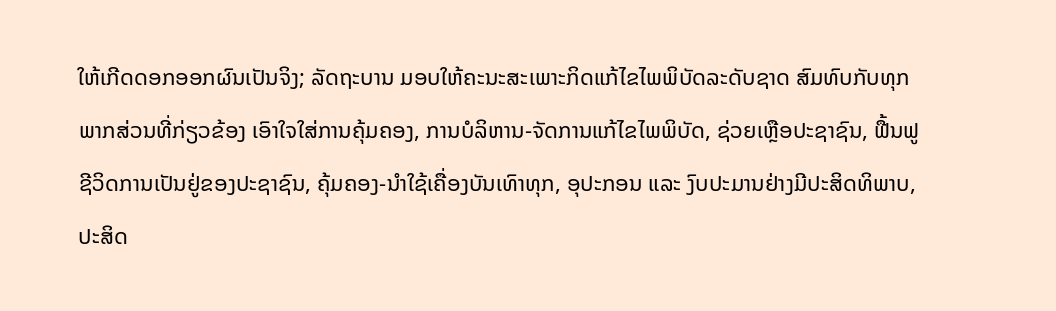ໃຫ້ເກີດດອກອອກຜົນເປັນຈິງ; ລັດຖະບານ ມອບໃຫ້ຄະນະສະເພາະກິດແກ້ໄຂໄພພິບັດລະດັບຊາດ ສົມທົບກັບທຸກພາກສ່ວນທີ່ກ່ຽວຂ້ອງ ເອົາໃຈໃສ່ການຄຸ້ມຄອງ, ການບໍລິຫານ-ຈັດການແກ້ໄຂໄພພິບັດ, ຊ່ວຍເຫຼືອປະຊາຊົນ, ຟື້ນຟູຊີວິດການເປັນຢູ່ຂອງປະຊາຊົນ, ຄຸ້ມຄອງ-ນໍາໃຊ້ເຄື່ອງບັນເທົາທຸກ, ອຸປະກອນ ແລະ ງົບປະມານຢ່າງມີປະສິດທິພາບ, ປະສິດ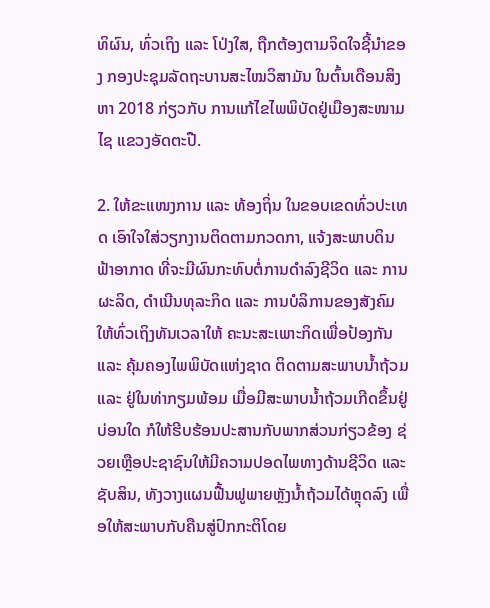ທິຜົນ, ທົ່ວເຖິງ ແລະ ໂປ່ງໃສ, ຖືກຕ້ອງຕາມຈິດໃຈຊີ້ນໍາຂອງ ກອງປະຊຸມລັດຖະບານສະໄໝວິສາມັນ ໃນຕົ້ນເດືອນສິງຫາ 2018 ກ່ຽວກັບ ການແກ້ໄຂໄພພິບັດຢູ່ເມືອງສະໜາມໄຊ ແຂວງອັດຕະປື.

2. ໃຫ້ຂະແໜງການ ແລະ ທ້ອງຖິ່ນ ໃນຂອບເຂດທົ່ວປະເທດ ເອົາໃຈໃສ່ວຽກງານຕິດຕາມກວດກາ, ແຈ້ງສະພາບດິນຟ້າອາກາດ ທີ່ຈະມີຜົນກະທົບຕໍ່ການດຳລົງຊີວິດ ແລະ ການຜະລິດ, ດຳເນີນທຸລະກິດ ແລະ ການບໍລິການຂອງສັງຄົມ ໃຫ້ທົ່ວເຖິງທັນເວລາໃຫ້ ຄະນະສະເພາະກິດເພື່ອປ້ອງກັນ ແລະ ຄຸ້ມຄອງໄພພິບັດແຫ່ງຊາດ ຕິດຕາມສະພາບນ້ຳຖ້ວມ ແລະ ຢູ່ໃນທ່າກຽມພ້ອມ ເມື່ອມີສະພາບນ້ຳຖ້ວມເກີດຂຶ້ນຢູ່ບ່ອນໃດ ກໍໃຫ້ຮີບຮ້ອນປະສານກັບພາກສ່ວນກ່ຽວຂ້ອງ ຊ່ວຍເຫຼືອປະຊາຊົນໃຫ້ມີຄວາມປອດໄພທາງດ້ານຊີວິດ ແລະ ຊັບສິນ, ທັງວາງແຜນຟື້ນຟູພາຍຫຼັງນ້ຳຖ້ວມໄດ້ຫຼຸດລົງ ເພື່ອໃຫ້ສະພາບກັບຄືນສູ່ປົກກະຕິໂດຍ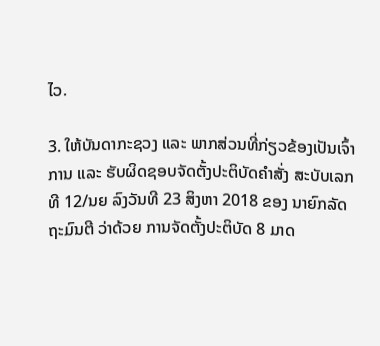ໄວ.

3. ໃຫ້ບັນດາກະຊວງ ແລະ ພາກສ່ວນທີ່ກ່ຽວຂ້ອງເປັນເຈົ້າການ ແລະ ຮັບຜິດຊອບຈັດຕັ້ງປະຕິບັດຄຳສັ່ງ ສະບັບເລກທີ 12/ນຍ ລົງວັນທີ 23 ສິງຫາ 2018 ຂອງ ນາຍົກລັດຖະມົນຕີ ວ່າດ້ວຍ ການຈັດຕັ້ງປະຕິບັດ 8 ມາດ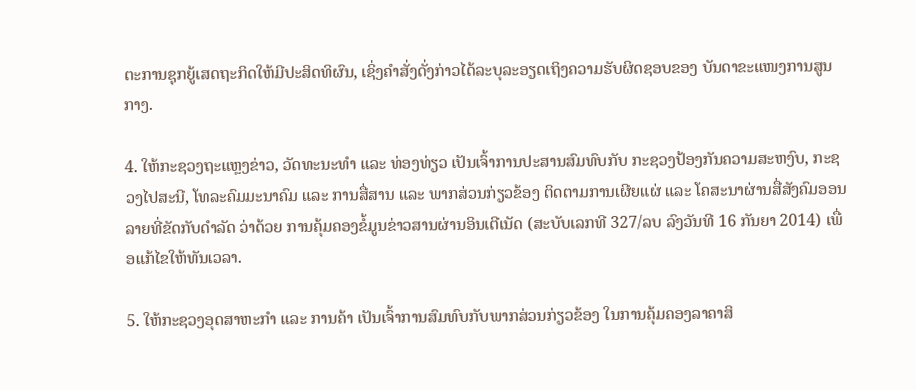ຕະການຊຸກຍູ້ເສດຖະກິດໃຫ້ມີປະສິດທິຜົນ, ເຊິ່ງຄໍາສັ່ງດັ່ງກ່າວໄດ້ລະບຸລະອຽດເຖິງຄວາມຮັບຜິດຊອບຂອງ ບັນດາຂະແໜງການສູນກາງ.

4. ໃຫ້ກະຊວງຖະແຫຼງຂ່າວ, ວັດທະນະທໍາ ແລະ ທ່ອງທ່ຽວ ເປັນເຈົ້າການປະສານສົມທົບກັບ ກະຊວງປ້ອງກັນຄວາມສະຫງົບ, ກະຊວງໄປສະນີ, ໂທລະຄົມມະນາຄົມ ແລະ ການສື່ສານ ແລະ ພາກສ່ວນກ່ຽວຂ້ອງ ຕິດຕາມການເຜີຍແຜ່ ແລະ ໂຄສະນາຜ່ານສື່ສັງຄົມອອນລາຍທີ່ຂັດກັບດໍາລັດ ວ່າດ້ວຍ ການຄຸ້ມຄອງຂໍ້ມູນຂ່າວສານຜ່ານອິນເຕີເນັດ (ສະບັບເລກທີ 327/ລບ ລົງວັນທີ 16 ກັນຍາ 2014) ເພື່ອແກ້ໄຂໃຫ້ທັນເວລາ.

5. ໃຫ້ກະຊວງອຸດສາຫະກໍາ ແລະ ການຄ້າ ເປັນເຈົ້າການສົມທົບກັບພາກສ່ວນກ່ຽວຂ້ອງ ໃນການຄຸ້ມຄອງລາຄາສິ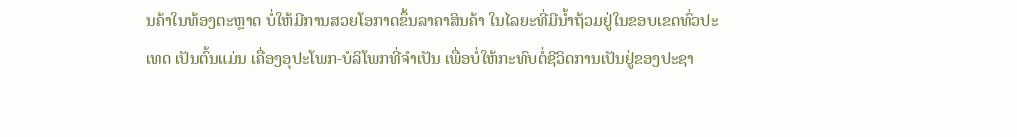ນຄ້າໃນທ້ອງຕະຫຼາດ ບໍ່ໃຫ້ມີການສວຍໂອກາດຂຶ້ນລາຄາສິນຄ້າ ໃນໄລຍະທີ່ມີນໍ້າຖ້ວມຢູ່ໃນຂອບເຂດທົ່ວປະເທດ ເປັນຕົ້ນແມ່ນ ເຄື່ອງອຸປະໂພກ-ບໍລິໂພກທີ່ຈຳເປັນ ເພື່ອບໍ່ໃຫ້ກະທົບຕໍ່ຊີວິດການເປັນຢູ່ຂອງປະຊາ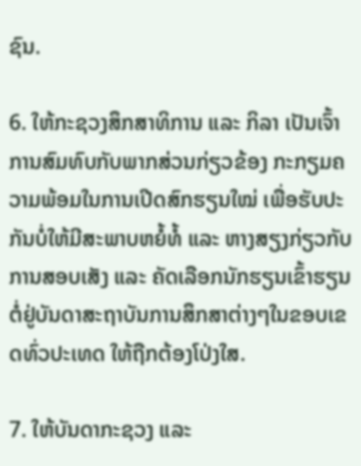ຊົນ.

6. ໃຫ້ກະຊວງສຶກສາທິການ ແລະ ກິລາ ເປັນເຈົ້າການສົມທົບກັບພາກສ່ວນກ່ຽວຂ້ອງ ກະກຽມຄວາມພ້ອມໃນການເປີດສົກຮຽນໃໝ່ ເພື່ອຮັບປະກັນບໍ່ໃຫ້ມີສະພາບຫຍໍ້ທໍ້ ແລະ ຫາງສຽງກ່ຽວກັບການສອບເສັງ ແລະ ຄັດເລືອກນັກຮຽນເຂົ້າຮຽນຕໍ່ຢູ່ບັນດາສະຖາບັນການສຶກສາຕ່າງໆໃນຂອບເຂດທົ່ວປະເທດ ໃຫ້ຖືກຕ້ອງໂປ່ງໃສ.

7. ໃຫ້ບັນດາກະຊວງ ແລະ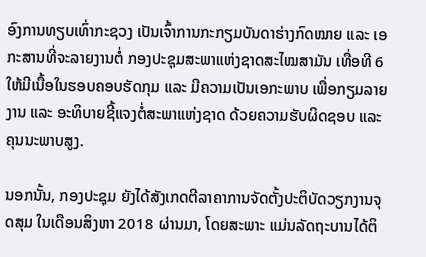ອົງການທຽບເທົ່າກະຊວງ ເປັນເຈົ້າການກະກຽມບັນດາຮ່າງກົດໝາຍ ແລະ ເອກະສານທີ່ຈະລາຍງານຕໍ່ ກອງປະຊຸມສະພາແຫ່ງຊາດສະໄໝສາມັນ ເທື່ອທີ 6 ໃຫ້ມີເນື້ອໃນຮອບຄອບຮັດກຸມ ແລະ ມີຄວາມເປັນເອກະພາບ ເພື່ອກຽມລາຍງານ ແລະ ອະທິບາຍຊີ້ແຈງຕໍ່ສະພາແຫ່ງຊາດ ດ້ວຍຄວາມຮັບຜິດຊອບ ແລະ ຄຸນນະພາບສູງ.

ນອກນັ້ນ, ກອງປະຊຸມ ຍັງໄດ້ສັງເກດຕີລາຄາການຈັດຕັ້ງປະຕິບັດວຽກງານຈຸດສຸມ ໃນເດືອນສິງຫາ 2018 ຜ່ານມາ, ໂດຍສະພາະ ແມ່ນລັດຖະບານໄດ້ຕິ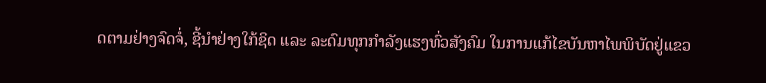ດຕາມຢ່າງຈົດຈໍ່, ຊີ້ນໍາຢ່າງໃກ້ຊິດ ແລະ ລະດົມທຸກກໍາລັງແຮງທົ່ວສັງຄົມ ໃນການແກ້ໄຂບັນຫາໄພພິບັດຢູ່ແຂວ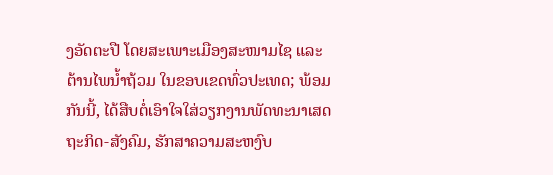ງອັດຕະປື ໂດຍສະເພາະເມືອງສະໜາມໄຊ ແລະ ຕ້ານໄພນໍ້າຖ້ວມ ໃນຂອບເຂດທົ່ວປະເທດ; ພ້ອມກັນນີ້, ໄດ້ສືບຕໍ່ເອົາໃຈໃສ່ວຽກງານພັດທະນາເສດຖະກິດ-ສັງຄົມ, ຮັກສາຄວາມສະຫງົບ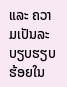ແລະ ຄວາມເປັນລະບຽບຮຽບຮ້ອຍໃນ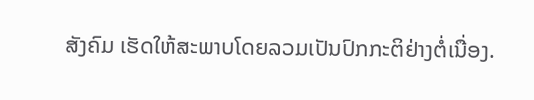ສັງຄົມ ເຮັດໃຫ້ສະພາບໂດຍລວມເປັນປົກກະຕິຢ່າງຕໍ່ເນື່ອງ.